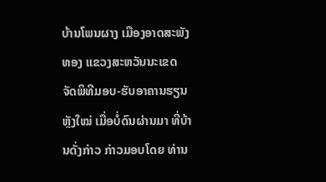ບ້ານໂພນຜາງ ເມືອງອາດສະພັງທອງ ແຂວງສະຫວັນນະເຂດ ຈັດພິທີມອບ-ຮັບອາຄານຮຽນຫຼັງໃໝ່ ເມື່ອບໍ່ດົນຜ່ານມາ ທີ່ບ້ານດັ່ງກ່າວ ກ່າວມອບໂດຍ ທ່ານ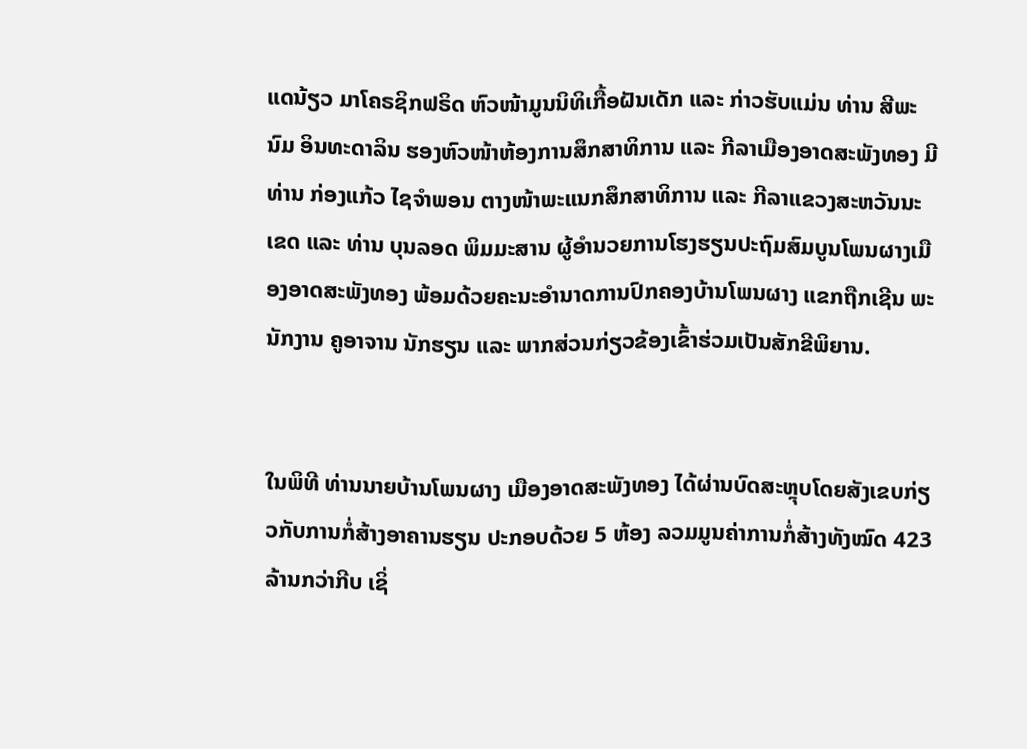ແດນ້ຽວ ມາໂຄຣຊິກຟຣິດ ຫົວໜ້າມູນນິທິເກື້ອຝັນເດັກ ແລະ ກ່າວຮັບແມ່ນ ທ່ານ ສີພະນົມ ອິນທະດາລິນ ຮອງຫົວໜ້າຫ້ອງການສຶກສາທິການ ແລະ ກີລາເມືອງອາດສະພັງທອງ ມີທ່ານ ກ່ອງແກ້ວ ໄຊຈຳພອນ ຕາງໜ້າພະແນກສຶກສາທິການ ແລະ ກີລາແຂວງສະຫວັນນະເຂດ ແລະ ທ່ານ ບຸນລອດ ພິມມະສານ ຜູ້ອຳນວຍການໂຮງຮຽນປະຖົມສົມບູນໂພນຜາງເມືອງອາດສະພັງທອງ ພ້ອມດ້ວຍຄະນະອຳນາດການປົກຄອງບ້ານໂພນຜາງ ແຂກຖືກເຊີນ ພະນັກງານ ຄູອາຈານ ນັກຮຽນ ແລະ ພາກສ່ວນກ່ຽວຂ້ອງເຂົ້າຮ່ວມເປັນສັກຂີພິຍານ.


ໃນພິທີ ທ່ານນາຍບ້ານໂພນຜາງ ເມືອງອາດສະພັງທອງ ໄດ້ຜ່ານບົດສະຫຼຸບໂດຍສັງເຂບກ່ຽວກັບການກໍ່ສ້າງອາຄານຮຽນ ປະກອບດ້ວຍ 5 ຫ້ອງ ລວມມູນຄ່າການກໍ່ສ້າງທັງໝົດ 423 ລ້ານກວ່າກີບ ເຊິ່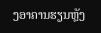ງອາຄານຮຽນຫຼັງ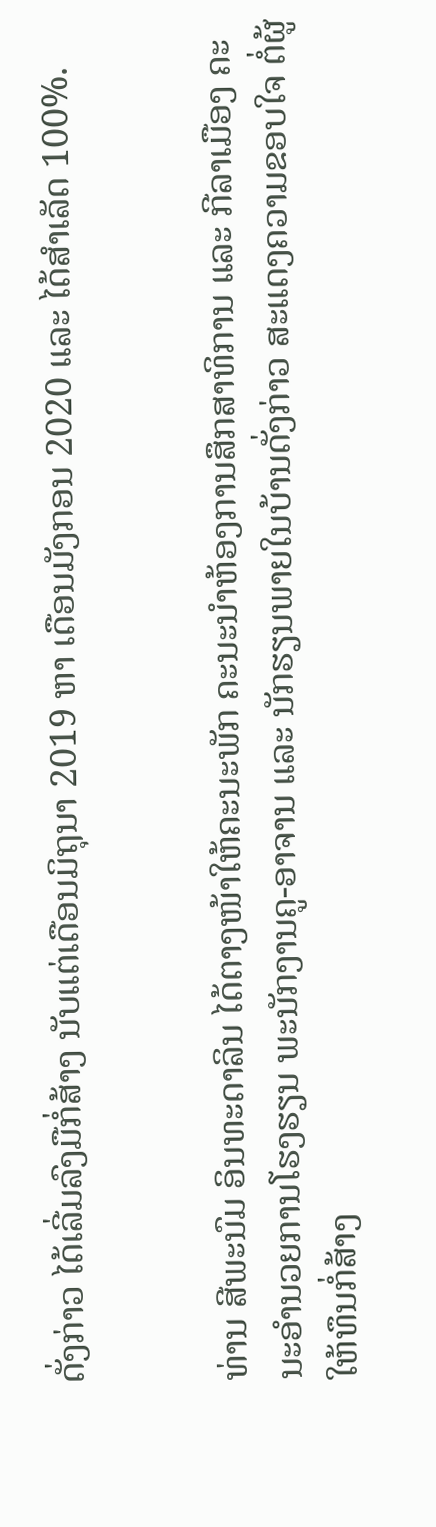ດັ່ງກ່າວ ໄດ້ເລີ່ມລົງມືກໍ່ສ້າງ ນັບແຕ່ເດືອນມິຖຸນາ 2019 ຫາ ເດືອນມັງກອນ 2020 ແລະ ໄດ້ສຳເລັດ 100%.


ທ່ານ ສີພະນົມ ອິນທະດາລິນ ໄດ້ຕາງໜ້າໃຫ້ຄະນະພັກ ຄະນະນຳຫ້ອງການສຶກສາທິການ ແລະ ກີລາເມືອງ ຄະນະອຳນວຍການໂຮງຮຽນ ພະນັກງານຄູ-ອາຈານ ແລະ ນັກຮຽນພາຍໃນບ້ານດັ່ງກ່າວ ສະແດງຄວາມຂອບໃຈ ຕໍ່ຜູ້ໃຫ້ທຶນກໍ່ສ້າງ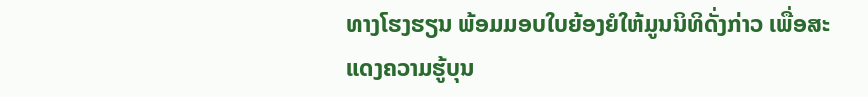ທາງໂຮງຮຽນ ພ້ອມມອບໃບຍ້ອງຍໍໃຫ້ມູນນິທິດັ່ງກ່າວ ເພື່ອສະ ແດງຄວາມຮູ້ບຸນ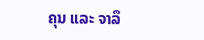ຄຸນ ແລະ ຈາລຶ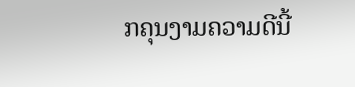ກຄຸນງາມຄວາມດີນີ້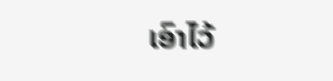ເອົາໄວ້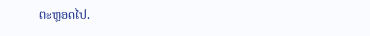ຕະຫຼອດໄປ.